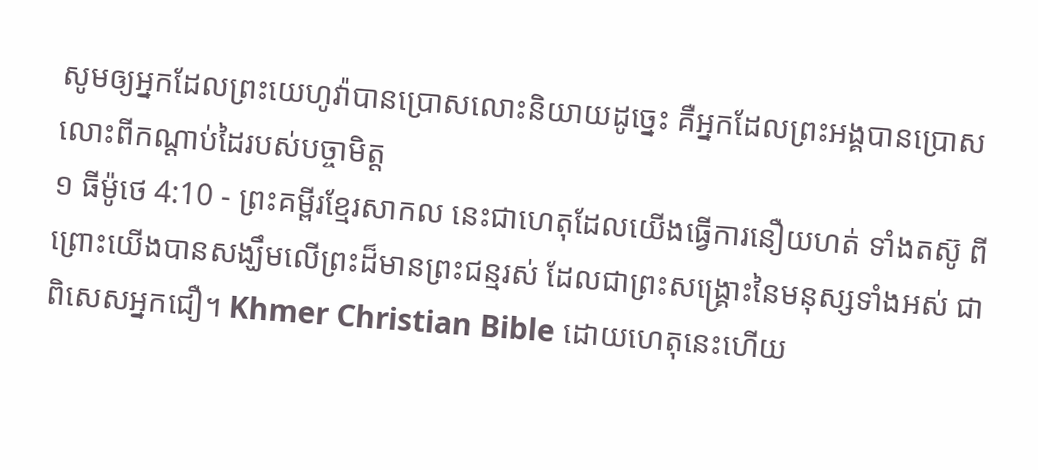សូមឲ្យអ្នកដែលព្រះយេហូវ៉ាបានប្រោសលោះនិយាយដូច្នេះ គឺអ្នកដែលព្រះអង្គបានប្រោសលោះពីកណ្ដាប់ដៃរបស់បច្ចាមិត្ត
១ ធីម៉ូថេ 4:10 - ព្រះគម្ពីរខ្មែរសាកល នេះជាហេតុដែលយើងធ្វើការនឿយហត់ ទាំងតស៊ូ ពីព្រោះយើងបានសង្ឃឹមលើព្រះដ៏មានព្រះជន្មរស់ ដែលជាព្រះសង្គ្រោះនៃមនុស្សទាំងអស់ ជាពិសេសអ្នកជឿ។ Khmer Christian Bible ដោយហេតុនេះហើយ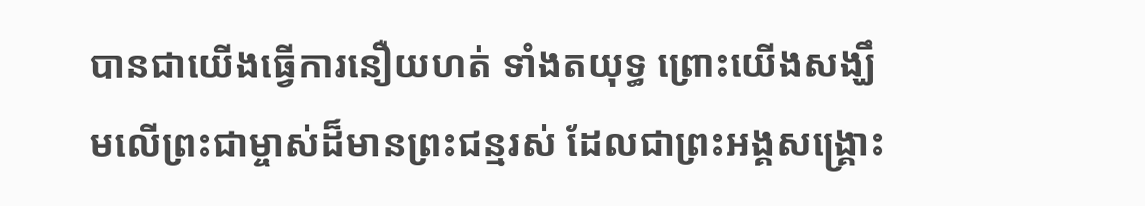បានជាយើងធ្វើការនឿយហត់ ទាំងតយុទ្ធ ព្រោះយើងសង្ឃឹមលើព្រះជាម្ចាស់ដ៏មានព្រះជន្មរស់ ដែលជាព្រះអង្គសង្គ្រោះ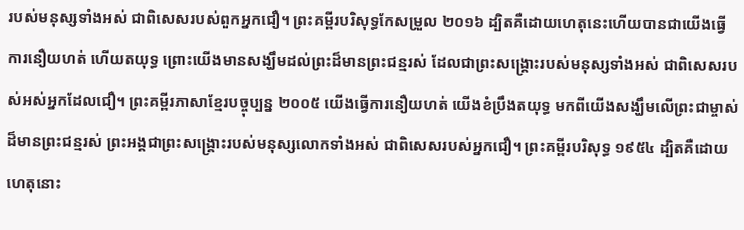របស់មនុស្សទាំងអស់ ជាពិសេសរបស់ពួកអ្នកជឿ។ ព្រះគម្ពីរបរិសុទ្ធកែសម្រួល ២០១៦ ដ្បិតគឺដោយហេតុនេះហើយបានជាយើងធ្វើការនឿយហត់ ហើយតយុទ្ធ ព្រោះយើងមានសង្ឃឹមដល់ព្រះដ៏មានព្រះជន្មរស់ ដែលជាព្រះសង្គ្រោះរបស់មនុស្សទាំងអស់ ជាពិសេសរបស់អស់អ្នកដែលជឿ។ ព្រះគម្ពីរភាសាខ្មែរបច្ចុប្បន្ន ២០០៥ យើងធ្វើការនឿយហត់ យើងខំប្រឹងតយុទ្ធ មកពីយើងសង្ឃឹមលើព្រះជាម្ចាស់ដ៏មានព្រះជន្មរស់ ព្រះអង្គជាព្រះសង្គ្រោះរបស់មនុស្សលោកទាំងអស់ ជាពិសេសរបស់អ្នកជឿ។ ព្រះគម្ពីរបរិសុទ្ធ ១៩៥៤ ដ្បិតគឺដោយហេតុនោះ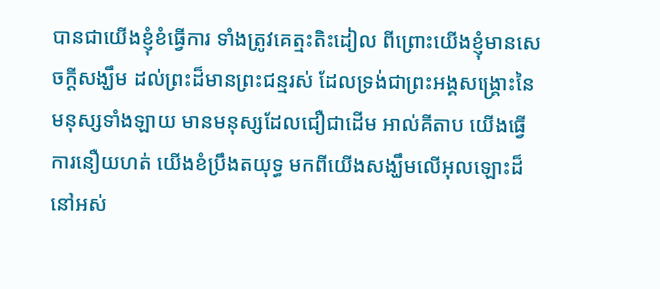បានជាយើងខ្ញុំខំធ្វើការ ទាំងត្រូវគេត្មះតិះដៀល ពីព្រោះយើងខ្ញុំមានសេចក្ដីសង្ឃឹម ដល់ព្រះដ៏មានព្រះជន្មរស់ ដែលទ្រង់ជាព្រះអង្គសង្រ្គោះនៃមនុស្សទាំងឡាយ មានមនុស្សដែលជឿជាដើម អាល់គីតាប យើងធ្វើការនឿយហត់ យើងខំប្រឹងតយុទ្ធ មកពីយើងសង្ឃឹមលើអុលឡោះដ៏នៅអស់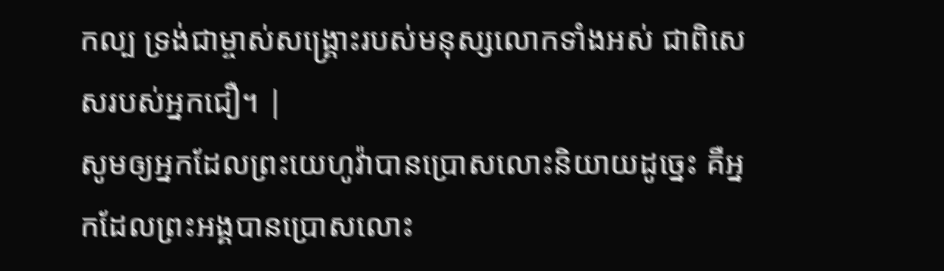កល្ប ទ្រង់ជាម្ចាស់សង្គ្រោះរបស់មនុស្សលោកទាំងអស់ ជាពិសេសរបស់អ្នកជឿ។ |
សូមឲ្យអ្នកដែលព្រះយេហូវ៉ាបានប្រោសលោះនិយាយដូច្នេះ គឺអ្នកដែលព្រះអង្គបានប្រោសលោះ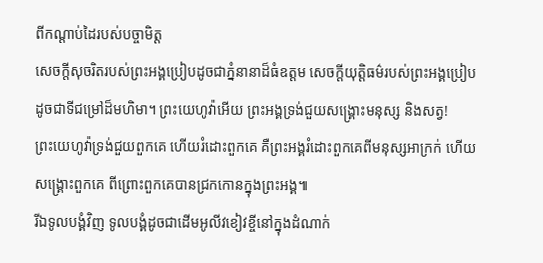ពីកណ្ដាប់ដៃរបស់បច្ចាមិត្ត
សេចក្ដីសុចរិតរបស់ព្រះអង្គប្រៀបដូចជាភ្នំនានាដ៏ធំឧត្ដម សេចក្ដីយុត្តិធម៌របស់ព្រះអង្គប្រៀបដូចជាទីជម្រៅដ៏មហិមា។ ព្រះយេហូវ៉ាអើយ ព្រះអង្គទ្រង់ជួយសង្គ្រោះមនុស្ស និងសត្វ!
ព្រះយេហូវ៉ាទ្រង់ជួយពួកគេ ហើយរំដោះពួកគេ គឺព្រះអង្គរំដោះពួកគេពីមនុស្សអាក្រក់ ហើយសង្គ្រោះពួកគេ ពីព្រោះពួកគេបានជ្រកកោនក្នុងព្រះអង្គ៕
រីឯទូលបង្គំវិញ ទូលបង្គំដូចជាដើមអូលីវខៀវខ្ចីនៅក្នុងដំណាក់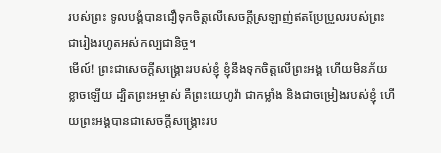របស់ព្រះ ទូលបង្គំបានជឿទុកចិត្តលើសេចក្ដីស្រឡាញ់ឥតប្រែប្រួលរបស់ព្រះ ជារៀងរហូតអស់កល្បជានិច្ច។
មើល៍! ព្រះជាសេចក្ដីសង្គ្រោះរបស់ខ្ញុំ ខ្ញុំនឹងទុកចិត្តលើព្រះអង្គ ហើយមិនភ័យខ្លាចឡើយ ដ្បិតព្រះអម្ចាស់ គឺព្រះយេហូវ៉ា ជាកម្លាំង និងជាចម្រៀងរបស់ខ្ញុំ ហើយព្រះអង្គបានជាសេចក្ដីសង្គ្រោះរប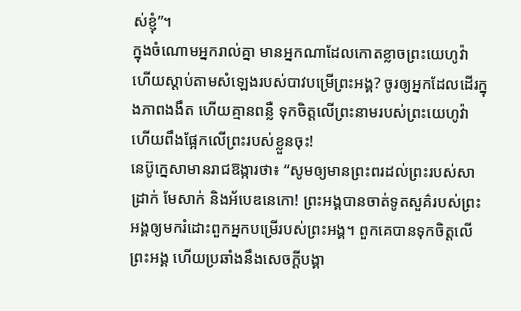ស់ខ្ញុំ”។
ក្នុងចំណោមអ្នករាល់គ្នា មានអ្នកណាដែលកោតខ្លាចព្រះយេហូវ៉ា ហើយស្ដាប់តាមសំឡេងរបស់បាវបម្រើព្រះអង្គ? ចូរឲ្យអ្នកដែលដើរក្នុងភាពងងឹត ហើយគ្មានពន្លឺ ទុកចិត្តលើព្រះនាមរបស់ព្រះយេហូវ៉ា ហើយពឹងផ្អែកលើព្រះរបស់ខ្លួនចុះ!
នេប៊ូក្នេសាមានរាជឱង្ការថា៖ “សូមឲ្យមានព្រះពរដល់ព្រះរបស់សាដ្រាក់ មែសាក់ និងអ័បេឌនេកោ! ព្រះអង្គបានចាត់ទូតសួគ៌របស់ព្រះអង្គឲ្យមករំដោះពួកអ្នកបម្រើរបស់ព្រះអង្គ។ ពួកគេបានទុកចិត្តលើព្រះអង្គ ហើយប្រឆាំងនឹងសេចក្ដីបង្គា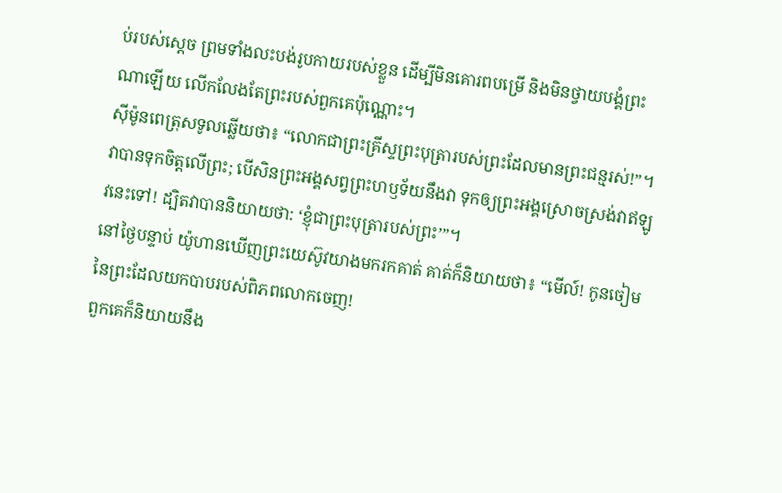ប់របស់ស្ដេច ព្រមទាំងលះបង់រូបកាយរបស់ខ្លួន ដើម្បីមិនគោរពបម្រើ និងមិនថ្វាយបង្គំព្រះណាឡើយ លើកលែងតែព្រះរបស់ពួកគេប៉ុណ្ណោះ។
ស៊ីម៉ូនពេត្រុសទូលឆ្លើយថា៖ “លោកជាព្រះគ្រីស្ទព្រះបុត្រារបស់ព្រះដែលមានព្រះជន្មរស់!”។
វាបានទុកចិត្តលើព្រះ; បើសិនព្រះអង្គសព្វព្រះហឫទ័យនឹងវា ទុកឲ្យព្រះអង្គស្រោចស្រង់វាឥឡូវនេះទៅ! ដ្បិតវាបាននិយាយថា: ‘ខ្ញុំជាព្រះបុត្រារបស់ព្រះ’”។
នៅថ្ងៃបន្ទាប់ យ៉ូហានឃើញព្រះយេស៊ូវយាងមករកគាត់ គាត់ក៏និយាយថា៖ “មើល៍! កូនចៀមនៃព្រះដែលយកបាបរបស់ពិភពលោកចេញ!
ពួកគេក៏និយាយនឹង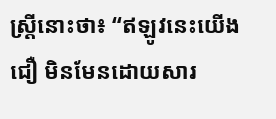ស្ត្រីនោះថា៖ “ឥឡូវនេះយើងជឿ មិនមែនដោយសារ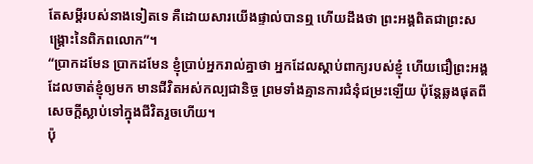តែសម្ដីរបស់នាងទៀតទេ គឺដោយសារយើងផ្ទាល់បានឮ ហើយដឹងថា ព្រះអង្គពិតជាព្រះសង្គ្រោះនៃពិភពលោក”។
“ប្រាកដមែន ប្រាកដមែន ខ្ញុំប្រាប់អ្នករាល់គ្នាថា អ្នកដែលស្ដាប់ពាក្យរបស់ខ្ញុំ ហើយជឿព្រះអង្គដែលចាត់ខ្ញុំឲ្យមក មានជីវិតអស់កល្បជានិច្ច ព្រមទាំងគ្មានការជំនុំជម្រះឡើយ ប៉ុន្តែឆ្លងផុតពីសេចក្ដីស្លាប់ទៅក្នុងជីវិតរួចហើយ។
ប៉ុ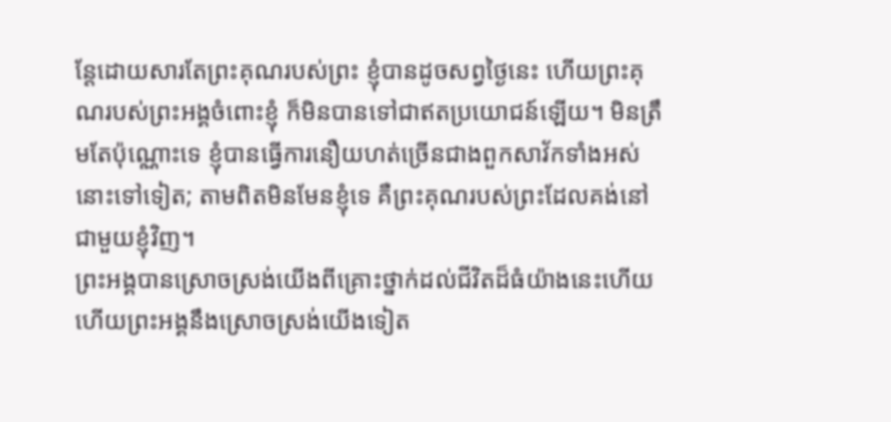ន្តែដោយសារតែព្រះគុណរបស់ព្រះ ខ្ញុំបានដូចសព្វថ្ងៃនេះ ហើយព្រះគុណរបស់ព្រះអង្គចំពោះខ្ញុំ ក៏មិនបានទៅជាឥតប្រយោជន៍ឡើយ។ មិនត្រឹមតែប៉ុណ្ណោះទេ ខ្ញុំបានធ្វើការនឿយហត់ច្រើនជាងពួកសាវ័កទាំងអស់នោះទៅទៀត; តាមពិតមិនមែនខ្ញុំទេ គឺព្រះគុណរបស់ព្រះដែលគង់នៅជាមួយខ្ញុំវិញ។
ព្រះអង្គបានស្រោចស្រង់យើងពីគ្រោះថ្នាក់ដល់ជីវិតដ៏ធំយ៉ាងនេះហើយ ហើយព្រះអង្គនឹងស្រោចស្រង់យើងទៀត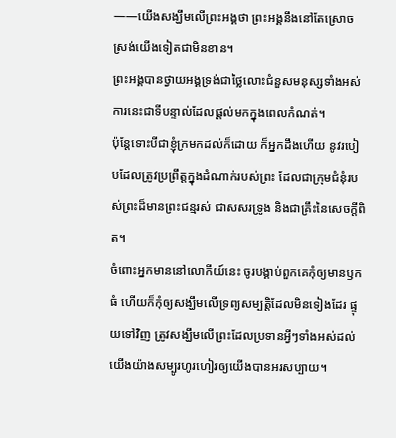——យើងសង្ឃឹមលើព្រះអង្គថា ព្រះអង្គនឹងនៅតែស្រោចស្រង់យើងទៀតជាមិនខាន។
ព្រះអង្គបានថ្វាយអង្គទ្រង់ជាថ្លៃលោះជំនួសមនុស្សទាំងអស់ ការនេះជាទីបន្ទាល់ដែលផ្ដល់មកក្នុងពេលកំណត់។
ប៉ុន្តែទោះបីជាខ្ញុំក្រមកដល់ក៏ដោយ ក៏អ្នកដឹងហើយ នូវរបៀបដែលត្រូវប្រព្រឹត្តក្នុងដំណាក់របស់ព្រះ ដែលជាក្រុមជំនុំរបស់ព្រះដ៏មានព្រះជន្មរស់ ជាសសរទ្រូង និងជាគ្រឹះនៃសេចក្ដីពិត។
ចំពោះអ្នកមាននៅលោកីយ៍នេះ ចូរបង្គាប់ពួកគេកុំឲ្យមានឫកធំ ហើយក៏កុំឲ្យសង្ឃឹមលើទ្រព្យសម្បត្តិដែលមិនទៀងដែរ ផ្ទុយទៅវិញ ត្រូវសង្ឃឹមលើព្រះដែលប្រទានអ្វីៗទាំងអស់ដល់យើងយ៉ាងសម្បូរហូរហៀរឲ្យយើងបានអរសប្បាយ។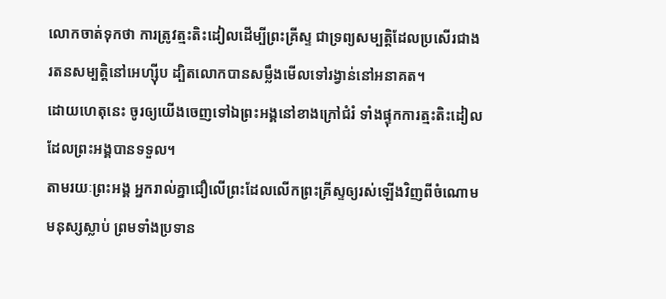លោកចាត់ទុកថា ការត្រូវត្មះតិះដៀលដើម្បីព្រះគ្រីស្ទ ជាទ្រព្យសម្បត្តិដែលប្រសើរជាងរតនសម្បត្តិនៅអេហ្ស៊ីប ដ្បិតលោកបានសម្លឹងមើលទៅរង្វាន់នៅអនាគត។
ដោយហេតុនេះ ចូរឲ្យយើងចេញទៅឯព្រះអង្គនៅខាងក្រៅជំរំ ទាំងផ្ទុកការត្មះតិះដៀលដែលព្រះអង្គបានទទួល។
តាមរយៈព្រះអង្គ អ្នករាល់គ្នាជឿលើព្រះដែលលើកព្រះគ្រីស្ទឲ្យរស់ឡើងវិញពីចំណោមមនុស្សស្លាប់ ព្រមទាំងប្រទាន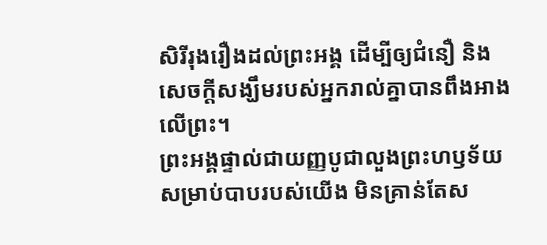សិរីរុងរឿងដល់ព្រះអង្គ ដើម្បីឲ្យជំនឿ និងសេចក្ដីសង្ឃឹមរបស់អ្នករាល់គ្នាបានពឹងអាងលើព្រះ។
ព្រះអង្គផ្ទាល់ជាយញ្ញបូជាលួងព្រះហឫទ័យសម្រាប់បាបរបស់យើង មិនគ្រាន់តែស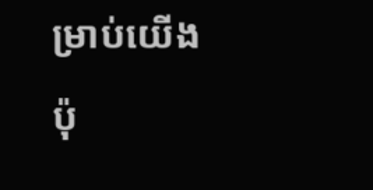ម្រាប់យើងប៉ុ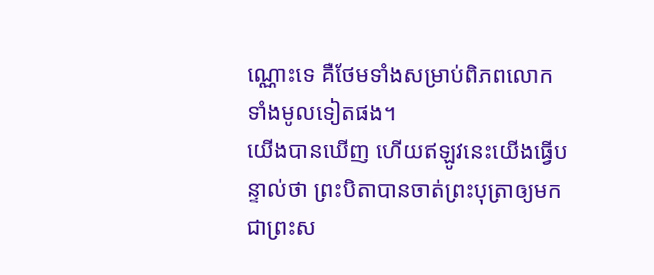ណ្ណោះទេ គឺថែមទាំងសម្រាប់ពិភពលោកទាំងមូលទៀតផង។
យើងបានឃើញ ហើយឥឡូវនេះយើងធ្វើបន្ទាល់ថា ព្រះបិតាបានចាត់ព្រះបុត្រាឲ្យមកជាព្រះស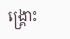ង្គ្រោះ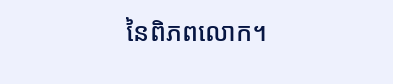នៃពិភពលោក។